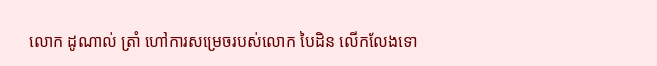លោក ដូណាល់ ត្រាំ ហៅការសម្រេចរបស់លោក បៃដិន លើកលែងទោ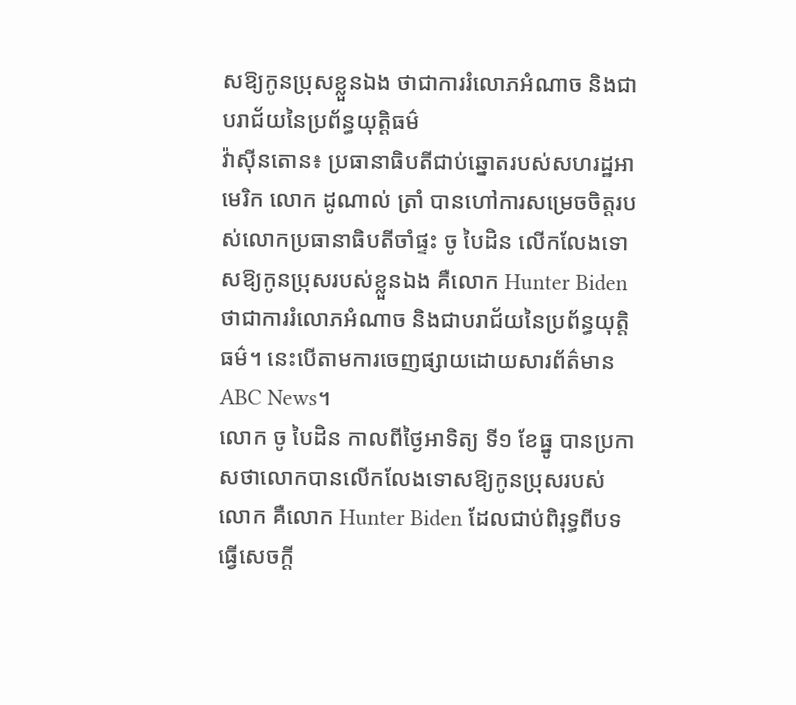សឱ្យកូនប្រុសខ្លួនឯង ថាជាការរំលោភអំណាច និងជាបរាជ័យនៃប្រព័ន្ធយុត្តិធម៌
វ៉ាស៊ីនតោន៖ ប្រធានាធិបតីជាប់ឆ្នោតរបស់សហរដ្ឋអាមេរិក លោក ដូណាល់ ត្រាំ បានហៅការសម្រេចចិត្តរបស់លោកប្រធានាធិបតីចាំផ្ទះ ចូ បៃដិន លើកលែងទោសឱ្យកូនប្រុសរបស់ខ្លួនឯង គឺលោក Hunter Biden ថាជាការរំលោភអំណាច និងជាបរាជ័យនៃប្រព័ន្ធយុត្តិធម៌។ នេះបើតាមការចេញផ្សាយដោយសារព័ត៌មាន ABC News។
លោក ចូ បៃដិន កាលពីថ្ងៃអាទិត្យ ទី១ ខែធ្នូ បានប្រកាសថាលោកបានលើកលែងទោសឱ្យកូនប្រុសរបស់លោក គឺលោក Hunter Biden ដែលជាប់ពិរុទ្ធពីបទធ្វើសេចក្ដី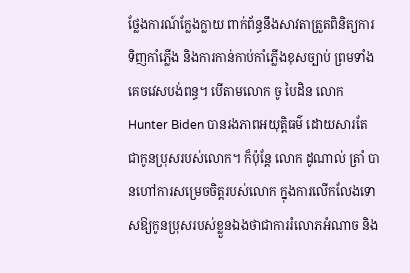ថ្លែងការណ៍ក្លែងក្លាយ ពាក់ព័ន្ធនឹងសាវតាត្រួតពិនិត្យការទិញកាំភ្លើង និងការកាន់កាប់កាំភ្លើងខុសច្បាប់ ព្រមទាំងគេចវេសបង់ពន្ធ។ បើតាមលោក ចូ បៃដិន លោក Hunter Biden បានរងភាពអយុត្តិធម៌ ដោយសារតែ ជាកូនប្រុសរបស់លោក។ ក៏ប៉ុន្តែ លោក ដូណាល់ ត្រាំ បានហៅការសម្រេចចិត្តរបស់លោក ក្នុងការលើកលែងទោសឱ្យកូនប្រុសរបស់ខ្លួនឯងថាជាការរំលោភអំណាច និង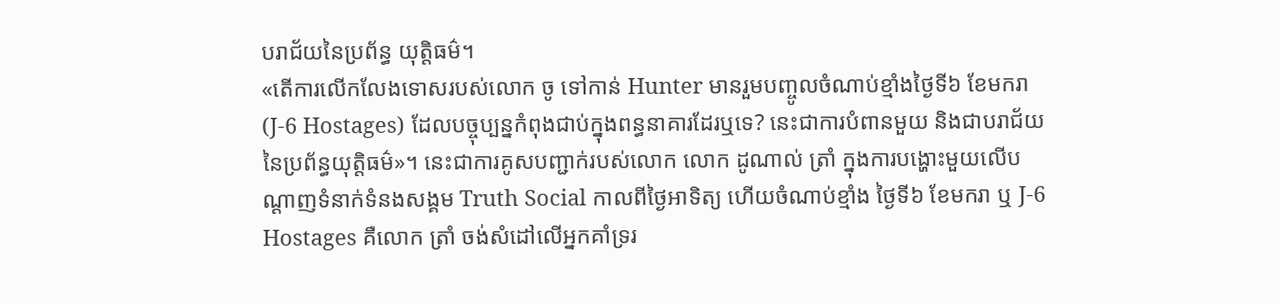បរាជ័យនៃប្រព័ន្ធ យុត្តិធម៌។
«តើការលើកលែងទោសរបស់លោក ចូ ទៅកាន់ Hunter មានរួមបញ្ចូលចំណាប់ខ្មាំងថ្ងៃទី៦ ខែមករា (J-6 Hostages) ដែលបច្ចុប្បន្នកំពុងជាប់ក្នុងពន្ធនាគារដែរឬទេ? នេះជាការបំពានមួយ និងជាបរាជ័យនៃប្រព័ន្ធយុត្តិធម៌»។ នេះជាការគូសបញ្ជាក់របស់លោក លោក ដូណាល់ ត្រាំ ក្នុងការបង្ហោះមួយលើបណ្ដាញទំនាក់ទំនងសង្គម Truth Social កាលពីថ្ងៃអាទិត្យ ហើយចំណាប់ខ្មាំង ថ្ងៃទី៦ ខែមករា ឬ J-6 Hostages គឺលោក ត្រាំ ចង់សំដៅលើអ្នកគាំទ្ររ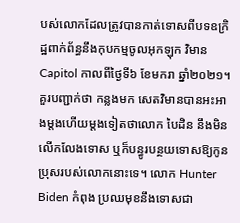បស់លោកដែលត្រូវបានកាត់ទោសពីបទឧក្រិដ្ឋពាក់ព័ន្ធនឹងកុបកម្មចូលអុកឡុក វិមាន Capitol កាលពីថ្ងៃទី៦ ខែមករា ឆ្នាំ២០២១។
គួរបញ្ជាក់ថា កន្លងមក សេតវិមានបានអះអាងម្ដងហើយម្ដងទៀតថាលោក បៃដិន នឹងមិនលើកលែងទោស ឬក៏បន្ធូរបន្ថយទោសឱ្យកូនប្រុសរបស់លោកនោះទេ។ លោក Hunter Biden កំពុង ប្រឈមុខនឹងទោសជា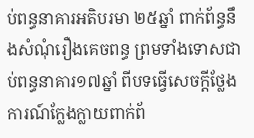ប់ពន្ធនាគារអតិបរមា ២៥ឆ្នាំ ពាក់ព័ន្ធនឹងសំណុំរឿងគេចពន្ធ ព្រមទាំងទោសជាប់ពន្ធនាគារ១៧ឆ្នាំ ពីបទធ្វើសេចក្ដីថ្លែងការណ៍ក្លែងក្លាយពាក់ព័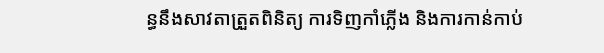ន្ធនឹងសាវតាត្រួតពិនិត្យ ការទិញកាំភ្លើង និងការកាន់កាប់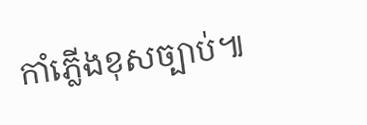កាំភ្លើងខុសច្បាប់៕